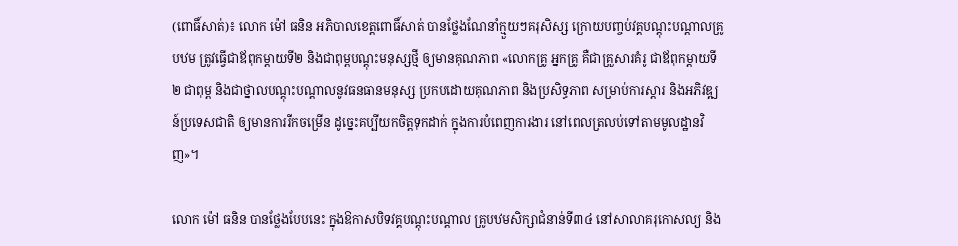(ពោធិ៍សាត់)៖ លោក ម៉ៅ ធនិន អភិបាលខេត្តពោធិ៍សាត់ បានថ្លែងណែនាំក្មួយៗគរុសិស្ស ក្រោយបញ្ចប់វគ្គបណ្តុះបណ្តាលគ្រូបឋម ត្រូវធ្វើជាឪពុកម្តាយទី២ និងជាពុម្ពបណ្តុះមនុស្សថ្មី ឲ្យមានគុណភាព «លោកគ្រូ អ្នកគ្រូ គឺជាគ្រួសារគំរូ ជាឪពុកម្តាយទី២ ជាពុម្ព និងជាថ្នាលបណ្តុះបណ្តាលនូវធនធានមនុស្ស ប្រកបដោយគុណភាព និងប្រសិទ្ធភាព សម្រាប់ការស្តារ និងអភិវឌ្ឍន៍ប្រទេសជាតិ ឲ្យមានការរីកចម្រើន ដូច្នេះគប្បីយកចិត្តទុកដាក់ ក្នុងការបំពេញការងារ នៅពេលត្រលប់ទៅតាមមូលដ្ឋានវិញ»។

លោក ម៉ៅ ធនិន បានថ្លែងបែបនេះ ក្នុងឱកាសបិទវគ្គបណ្តុះបណ្តាល គ្រូបឋមសិក្សាជំនាន់ទី៣៤ នៅសាលាគរុកោសល្យ និង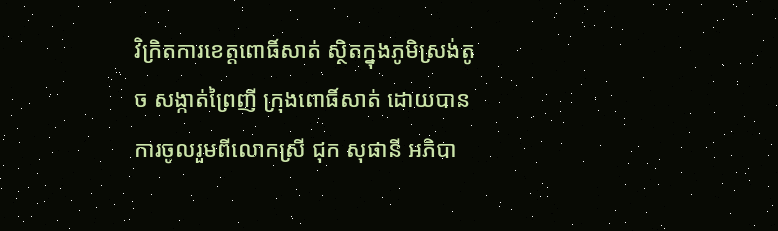វិក្រិតការខេត្តពោធិ៍សាត់ ស្ថិតក្នុងភូមិស្រង់តូច សង្កាត់ព្រៃញី ក្រុងពោធិ៍សាត់ ដោយបានការចូលរួមពីលោកស្រី ជុក សុផានី អភិបា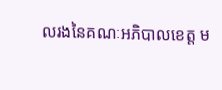លរងនៃគណៈអភិបាលខេត្ត ម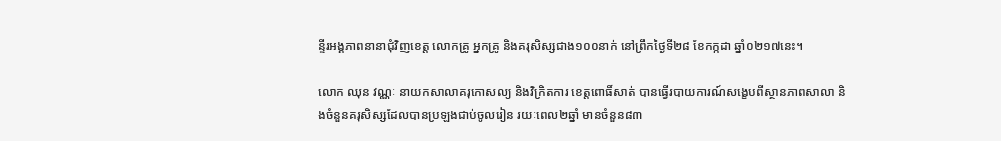ន្ទីរអង្គភាពនានាជុំវិញខេត្ត លោកគ្រូ អ្នកគ្រូ និងគរុសិស្សជាង១០០នាក់ នៅព្រឹកថ្ងៃទី២៨ ខែកក្កដា ឆ្នាំ០២១៧នេះ។

លោក ឈុន វណ្ណៈ នាយកសាលាគរុកោសល្យ និងវិក្រិតការ ខេត្តពោធិ៍សាត់ បានធ្វើរបាយការណ៍សង្ខេបពីស្ថានភាពសាលា និងចំនួនគរុសិស្សដែលបានប្រឡងជាប់ចូលរៀន រយៈពេល២ឆ្នាំ មានចំនួន៨៣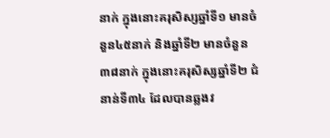នាក់ ក្នុងនោះគរុសិស្សឆ្នាំទី១ មានចំនួន៤៥នាក់ និងឆ្នាំទី២ មានចំនួន៣៨នាក់ ក្នុងនោះគរុសិស្សឆ្នាំទី២ ជំនាន់ទី៣៤ ដែលបានឆ្លងវ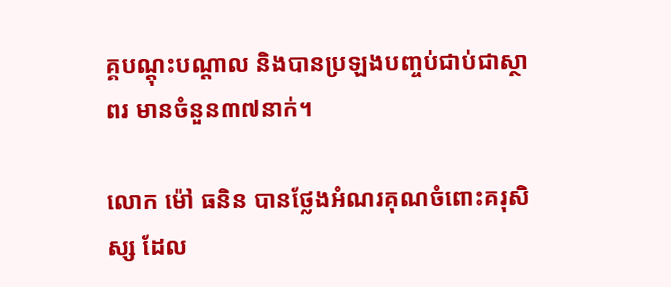គ្គបណ្តុះបណ្តាល និងបានប្រឡងបញ្ចប់ជាប់ជាស្ថាពរ មានចំនួន៣៧នាក់។

លោក ម៉ៅ ធនិន បានថ្លែងអំណរគុណចំពោះគរុសិស្ស ដែល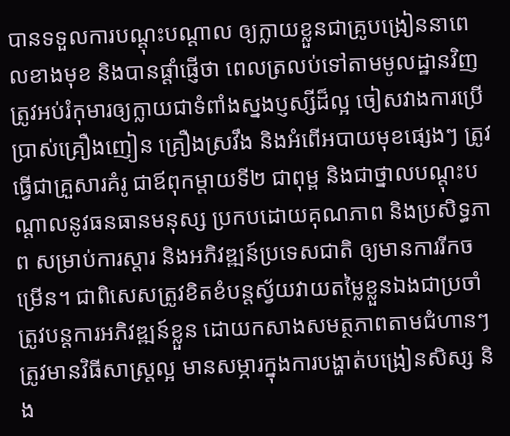បានទទួលការបណ្តុះបណ្តាល ឲ្យក្លាយខ្លួនជាគ្រូបង្រៀននាពេលខាងមុខ និងបានផ្តាំផ្ញើថា ពេលត្រលប់ទៅតាមមូលដ្ឋានវិញ ត្រូវអប់រំកុមារឲ្យក្លាយជាទំពាំងស្នងប្ញស្សីដ៏ល្អ ចៀសវាងការប្រើប្រាស់គ្រឿងញៀន គ្រឿងស្រវឹង និងអំពើអបាយមុខផ្សេងៗ ត្រូវធ្វើជាគ្រួសារគំរូ ជាឪពុកម្តាយទី២ ជាពុម្ព និងជាថ្នាលបណ្តុះបណ្តាលនូវធនធានមនុស្ស ប្រកបដោយគុណភាព និងប្រសិទ្ធភាព សម្រាប់ការស្តារ និងអភិវឌ្ឍន៍ប្រទេសជាតិ ឲ្យមានការរីកចម្រើន។ ជាពិសេសត្រូវខិតខំបន្តស្វ័យវាយតម្លៃខ្លួនឯងជាប្រចាំ ត្រូវបន្តការអភិវឌ្ឍន៍ខ្លួន ដោយកសាងសមត្ថភាពតាមជំហានៗ ត្រូវមានវិធីសាស្ត្រល្អ មានសម្ភារក្នុងការបង្ហាត់បង្រៀនសិស្ស និង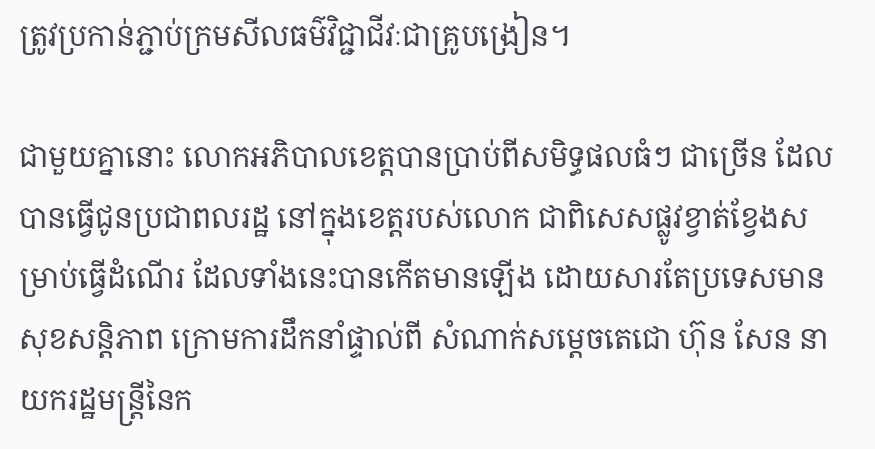ត្រូវប្រកាន់ភ្ជាប់ក្រមសីលធម៌វិជ្ជាជីវៈជាគ្រូបង្រៀន។

ជាមួយគ្នានោះ លោកអភិបាលខេត្តបានប្រាប់ពីសមិទ្ធផលធំៗ ជាច្រើន ដែលបានធ្វើជូនប្រជាពលរដ្ឋ នៅក្នុងខេត្តរបស់លោក ជាពិសេសផ្លូវខ្វាត់ខ្វែងសម្រាប់ធ្វើដំណើរ ដែលទាំងនេះបានកើតមានឡើង ដោយសារតែប្រទេសមានសុខសន្តិភាព ក្រោមការដឹកនាំផ្ទាល់ពី សំណាក់សម្តេចតេជោ ហ៊ុន សែន នាយករដ្ឋមន្រ្តីនៃក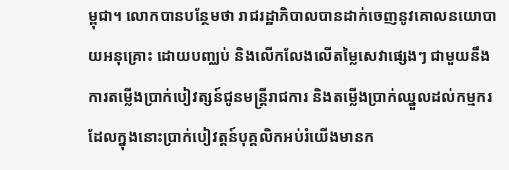ម្ពុជា។ លោកបានបន្ថែមថា រាជរដ្ឋាភិបាលបានដាក់ចេញនូវគោលនយោបាយអនុគ្រោះ ដោយបញ្ឈប់ និងលើកលែងលើតម្លៃសេវាផ្សេងៗ ជាមួយនឹងការតម្លើងប្រាក់បៀវត្សន៍ជូនមន្ត្រីរាជការ និងតម្លើងប្រាក់ឈ្នួលដល់កម្មករ ដែលក្នុងនោះប្រាក់បៀវត្តន៍បុគ្គលិកអប់រំយើងមានក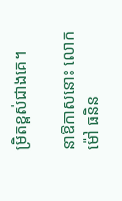ម្រិតខ្ពស់ជាងគេ។

នាឱកាសនោះ លោក ម៉ៅ ធនិន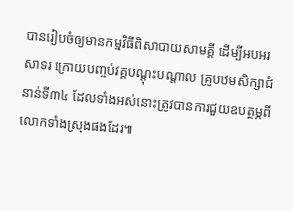បានរៀបចំឲ្យមានកម្មវិធីពិសាបាយសាមគ្គី ដើម្បីអបអរសាទរ ក្រោយបញ្ចប់វគ្គបណ្តុះបណ្តាល គ្រូបឋមសិក្សាជំនាន់ទី៣៤ ដែលទាំងអស់នោះត្រូវបានការជួយឧបត្ថម្ភពីលោកទាំងស្រុងផងដែរ៕